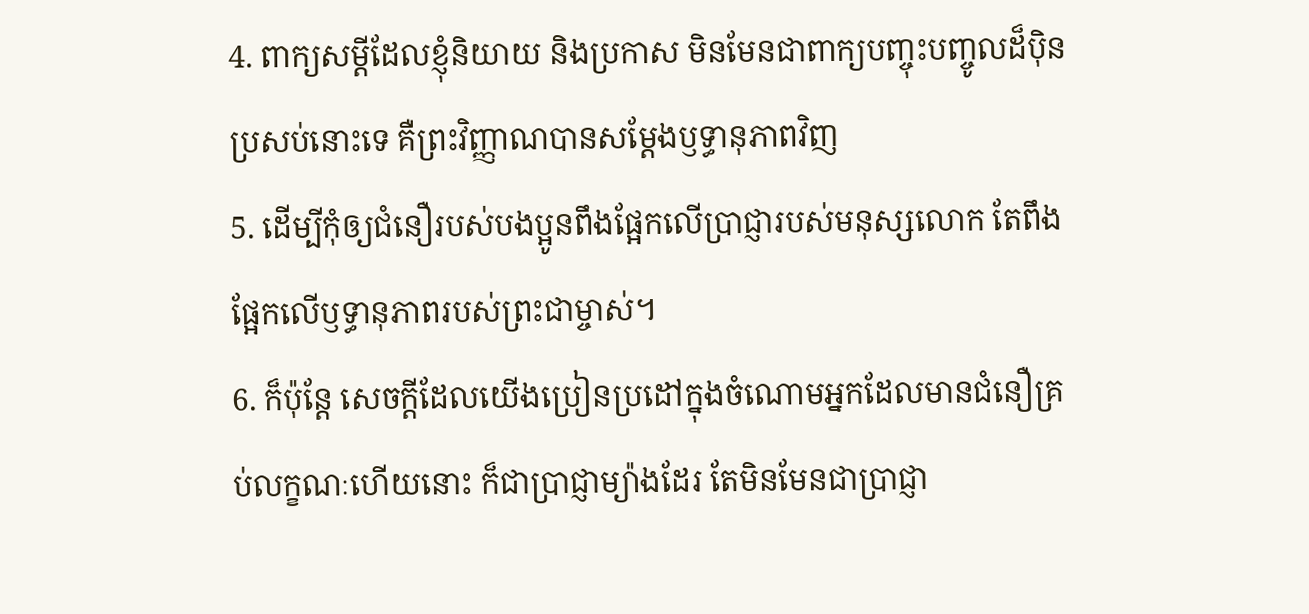4. ពាក្យសម្ដីដែលខ្ញុំនិយាយ និងប្រកាស មិនមែនជាពាក្យបញ្ចុះបញ្ចូលដ៏ប៉ិនប្រសប់នោះទេ គឺព្រះវិញ្ញាណបានសម្តែងឫទ្ធានុភាពវិញ
5. ដើម្បីកុំឲ្យជំនឿរបស់បងប្អូនពឹងផ្អែកលើប្រាជ្ញារបស់មនុស្សលោក តែពឹងផ្អែកលើឫទ្ធានុភាពរបស់ព្រះជាម្ចាស់។
6. ក៏ប៉ុន្តែ សេចក្ដីដែលយើងប្រៀនប្រដៅក្នុងចំណោមអ្នកដែលមានជំនឿគ្រប់លក្ខណៈហើយនោះ ក៏ជាប្រាជ្ញាម្យ៉ាងដែរ តែមិនមែនជាប្រាជ្ញា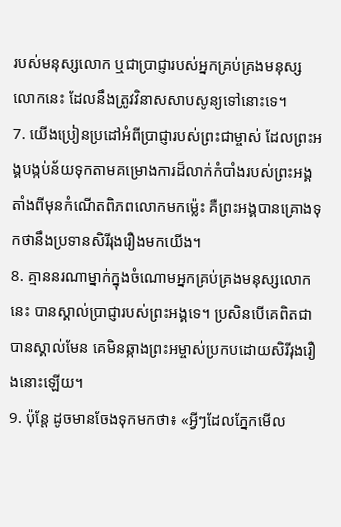របស់មនុស្សលោក ឬជាប្រាជ្ញារបស់អ្នកគ្រប់គ្រងមនុស្សលោកនេះ ដែលនឹងត្រូវវិនាសសាបសូន្យទៅនោះទេ។
7. យើងប្រៀនប្រដៅអំពីប្រាជ្ញារបស់ព្រះជាម្ចាស់ ដែលព្រះអង្គបង្កប់ន័យទុកតាមគម្រោងការដ៏លាក់កំបាំងរបស់ព្រះអង្គ តាំងពីមុនកំណើតពិភពលោកមកម៉្លេះ គឺព្រះអង្គបានគ្រោងទុកថានឹងប្រទានសិរីរុងរឿងមកយើង។
8. គ្មាននរណាម្នាក់ក្នុងចំណោមអ្នកគ្រប់គ្រងមនុស្សលោកនេះ បានស្គាល់ប្រាជ្ញារបស់ព្រះអង្គទេ។ ប្រសិនបើគេពិតជាបានស្គាល់មែន គេមិនឆ្កាងព្រះអម្ចាស់ប្រកបដោយសិរីរុងរឿងនោះឡើយ។
9. ប៉ុន្តែ ដូចមានចែងទុកមកថា៖ «អ្វីៗដែលភ្នែកមើល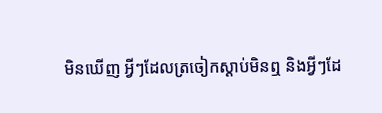មិនឃើញ អ្វីៗដែលត្រចៀកស្ដាប់មិនឮ និងអ្វីៗដែ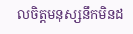លចិត្តមនុស្សនឹកមិនដ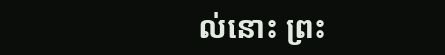ល់នោះ ព្រះ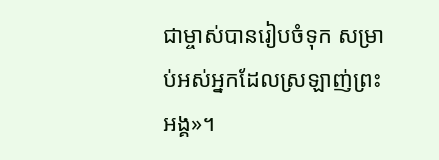ជាម្ចាស់បានរៀបចំទុក សម្រាប់អស់អ្នកដែលស្រឡាញ់ព្រះអង្គ»។